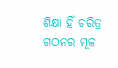ଶିକ୍ଷା ହିଁ ଚରିତ୍ର ଗଠନର ମୂଳ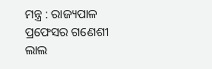ମନ୍ତ୍ର : ରାଜ୍ୟପାଳ ପ୍ରଫେସର ଗଣେଶୀ ଲାଲ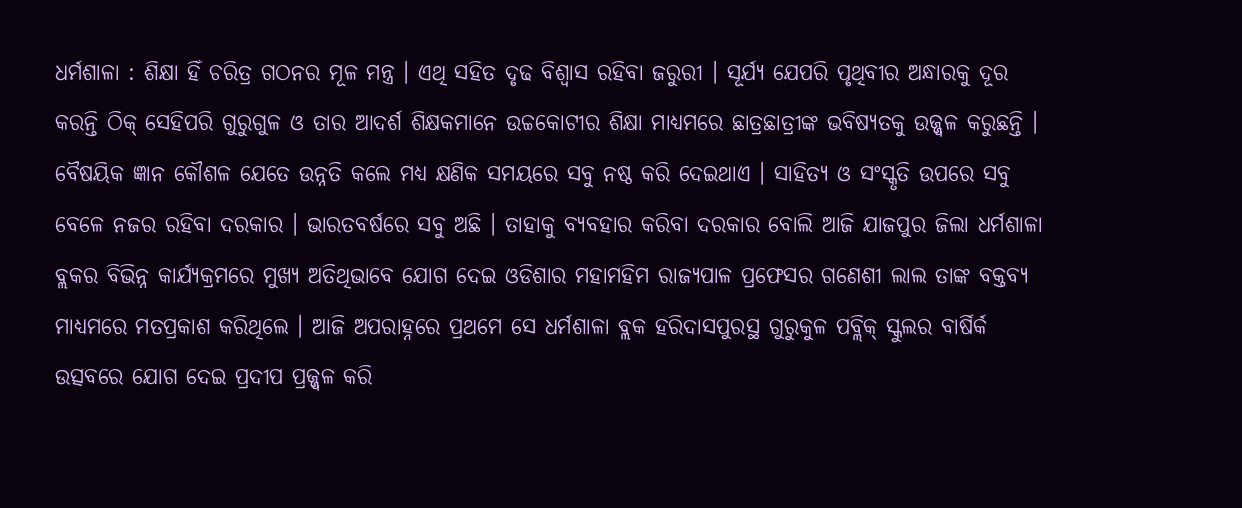ଧର୍ମଶାଳା : ଶିକ୍ଷା ହିଁ ଚରିତ୍ର ଗଠନର ମୂଳ ମନ୍ତ୍ର । ଏଥି ସହିତ ଦୃଢ ବିଶ୍ୱାସ ରହିବା ଜରୁରୀ । ସୂର୍ଯ୍ୟ ଯେପରି ପୃଥିବୀର ଅନ୍ଧାରକୁ ଦୂର କରନ୍ତି ଠିକ୍ ସେହିପରି ଗୁରୁଗୁଳ ଓ ତାର ଆଦର୍ଶ ଶିକ୍ଷକମାନେ ଉଚ୍ଚକୋଟୀର ଶିକ୍ଷା ମାଧ୍ୟମରେ ଛାତ୍ରଛାତ୍ରୀଙ୍କ ଭବିଷ୍ୟତକୁ ଉଜ୍ଜ୍ୱଳ କରୁଛନ୍ତି । ବୈଷୟିକ ଜ୍ଞାନ କୌଶଳ ଯେତେ ଉନ୍ନତି କଲେ ମଧ୍ୟ କ୍ଷଣିକ ସମୟରେ ସବୁ ନଷ୍ଠ କରି ଦେଇଥାଏ । ସାହିତ୍ୟ ଓ ସଂସ୍କୃତି ଉପରେ ସବୁ ବେଳେ ନଜର ରହିବା ଦରକାର । ଭାରତବର୍ଷରେ ସବୁ ଅଛି । ତାହାକୁ ବ୍ୟବହାର କରିବା ଦରକାର ବୋଲି ଆଜି ଯାଜପୁର ଜିଲା ଧର୍ମଶାଳା ବ୍ଲକର ବିଭିନ୍ନ କାର୍ଯ୍ୟକ୍ରମରେ ମୁଖ୍ୟ ଅତିଥିଭାବେ ଯୋଗ ଦେଇ ଓଡିଶାର ମହାମହିମ ରାଜ୍ୟପାଳ ପ୍ରଫେସର ଗଣେଶୀ ଲାଲ ତାଙ୍କ ବକ୍ତବ୍ୟ ମାଧ୍ୟମରେ ମତପ୍ରକାଶ କରିଥିଲେ । ଆଜି ଅପରାହ୍ନରେ ପ୍ରଥମେ ସେ ଧର୍ମଶାଳା ବ୍ଲକ ହରିଦାସପୁରସ୍ଥ ଗୁରୁକୁଳ ପବ୍ଲିକ୍ ସ୍କୁଲର ବାର୍ଷିର୍କ ଉତ୍ସବରେ ଯୋଗ ଦେଇ ପ୍ରଦୀପ ପ୍ରଜ୍ଜ୍ୱଳ କରି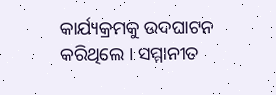କାର୍ଯ୍ୟକ୍ରମକୁ ଉଦଘାଟନ କରିଥିଲେ । ସମ୍ମାନୀତ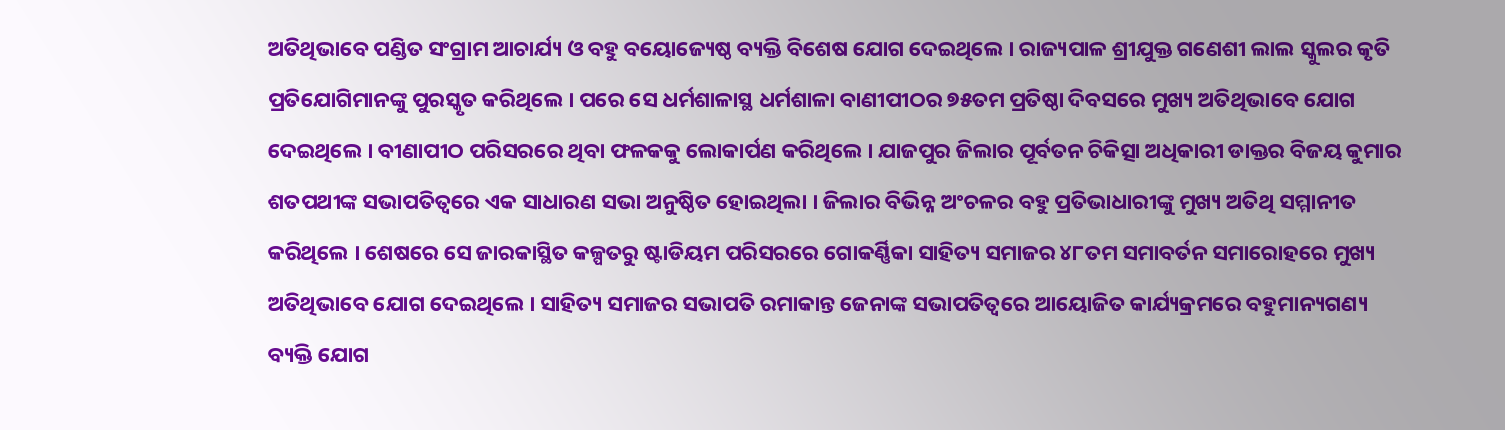ଅତିଥିଭାବେ ପଣ୍ଡିତ ସଂଗ୍ରାମ ଆଚାର୍ଯ୍ୟ ଓ ବହୁ ବୟୋଜ୍ୟେଷ୍ଠ ବ୍ୟକ୍ତି ବିଶେଷ ଯୋଗ ଦେଇଥିଲେ । ରାଜ୍ୟପାଳ ଶ୍ରୀଯୁକ୍ତ ଗଣେଶୀ ଲାଲ ସ୍କୁଲର କୃତି ପ୍ରତିଯୋଗିମାନଙ୍କୁ ପୁରସ୍କୃତ କରିଥିଲେ । ପରେ ସେ ଧର୍ମଶାଳାସ୍ଥ ଧର୍ମଶାଳା ବାଣୀପୀଠର ୭୫ତମ ପ୍ରତିଷ୍ଠା ଦିବସରେ ମୁଖ୍ୟ ଅତିଥିଭାବେ ଯୋଗ ଦେଇଥିଲେ । ବୀଣାପୀଠ ପରିସରରେ ଥିବା ଫଳକକୁ ଲୋକାର୍ପଣ କରିଥିଲେ । ଯାଜପୁର ଜିଲାର ପୂର୍ବତନ ଚିକିତ୍ସା ଅଧିକାରୀ ଡାକ୍ତର ବିଜୟ କୁମାର ଶତପଥୀଙ୍କ ସଭାପତିତ୍ୱରେ ଏକ ସାଧାରଣ ସଭା ଅନୁଷ୍ଠିତ ହୋଇଥିଲା । ଜିଲାର ବିଭିନ୍ନ ଅଂଚଳର ବହୁ ପ୍ରତିଭାଧାରୀଙ୍କୁ ମୁଖ୍ୟ ଅତିଥି ସମ୍ମାନୀତ କରିଥିଲେ । ଶେଷରେ ସେ ଜାରକାସ୍ଥିତ କଳ୍ପତରୁ ଷ୍ଟାଡିୟମ ପରିସରରେ ଗୋକର୍ଣ୍ଣିକା ସାହିତ୍ୟ ସମାଜର ୪୮ତମ ସମାବର୍ତନ ସମାରୋହରେ ମୁଖ୍ୟ ଅତିଥିଭାବେ ଯୋଗ ଦେଇଥିଲେ । ସାହିତ୍ୟ ସମାଜର ସଭାପତି ରମାକାନ୍ତ ଜେନାଙ୍କ ସଭାପତିତ୍ୱରେ ଆୟୋଜିତ କାର୍ଯ୍ୟକ୍ରମରେ ବହୁମାନ୍ୟଗଣ୍ୟ ବ୍ୟକ୍ତି ଯୋଗ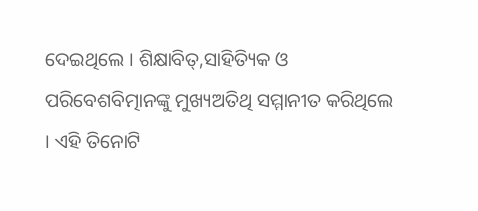ଦେଇଥିଲେ । ଶିକ୍ଷାବିତ୍,ସାହିତ୍ୟିକ ଓ ପରିବେଶବିତ୍ମାନଙ୍କୁ ମୁଖ୍ୟଅତିଥି ସମ୍ମାନୀତ କରିଥିଲେ । ଏହି ତିନୋଟି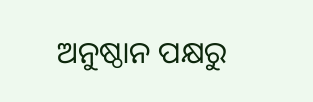ଅନୁଷ୍ଠାନ ପକ୍ଷରୁ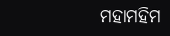ମହାମହିମ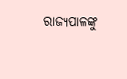ରାଜ୍ୟପାଳଙ୍କୁ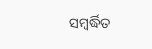ସମ୍ବର୍ଦ୍ଧିତ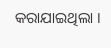କରାଯାଇଥିଲା ।